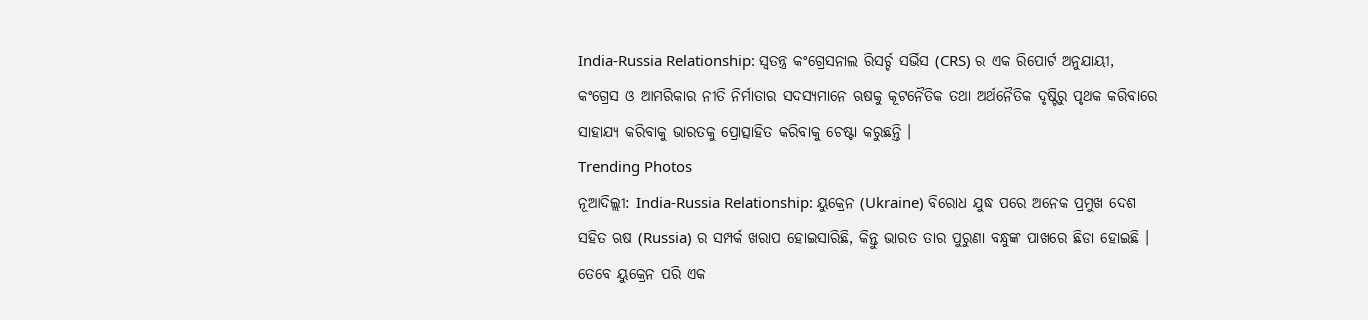India-Russia Relationship: ସ୍ୱତନ୍ତ୍ର କଂଗ୍ରେସନାଲ ରିସର୍ଚ୍ଚ ସର୍ଭିସ (CRS) ର ଏକ ରିପୋର୍ଟ ଅନୁଯାୟୀ, କଂଗ୍ରେସ ଓ ଆମରିକାର ନୀତି ନିର୍ମାତାର ସଦସ୍ୟମାନେ ଋଷକୁ କୂଟନୈତିକ ତଥା ଅର୍ଥନୈତିକ ଦୃଷ୍ଟିରୁ ପୃଥକ କରିବାରେ ସାହାଯ୍ୟ କରିବାକୁ ଭାରତକୁ ପ୍ରୋତ୍ସାହିତ କରିବାକୁ ଚେଷ୍ଟା କରୁଛନ୍ତି ।
Trending Photos
ନୂଆଦିଲ୍ଲୀ: India-Russia Relationship: ୟୁକ୍ରେନ (Ukraine) ବିରୋଧ ଯୁଦ୍ଧ ପରେ ଅନେକ ପ୍ରମୁଖ ଦେଶ ସହିତ ଋଷ (Russia) ର ସମ୍ପର୍କ ଖରାପ ହୋଇସାରିଛି, କିନ୍ତୁ ଭାରତ ତାର ପୁରୁଣା ବନ୍ଧୁଙ୍କ ପାଖରେ ଛିଡା ହୋଇଛି । ତେବେ ୟୁକ୍ରେନ ପରି ଏକ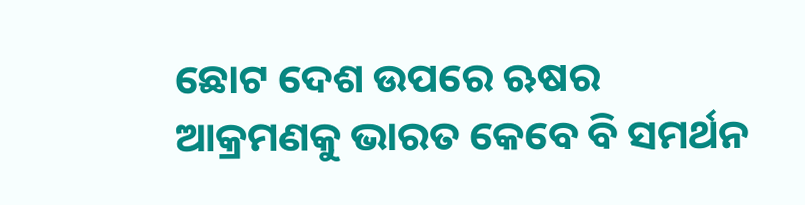ଛୋଟ ଦେଶ ଉପରେ ଋଷର ଆକ୍ରମଣକୁ ଭାରତ କେବେ ବି ସମର୍ଥନ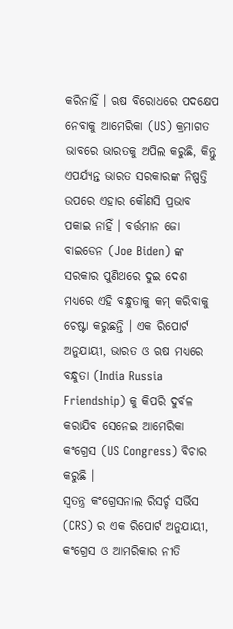କରିନାହିଁ । ଋଷ ବିରୋଧରେ ପଦକ୍ଷେପ ନେବାକୁ ଆମେରିକା (US) କ୍ରମାଗତ ଭାବରେ ଭାରତକୁ ଅପିଲ କରୁଛି, କିନ୍ତୁ ଏପର୍ଯ୍ୟନ୍ତ ଭାରତ ସରକାରଙ୍କ ନିଷ୍ପତ୍ତି ଉପରେ ଏହାର କୌଣସି ପ୍ରଭାବ ପକାଇ ନାହିଁ । ବର୍ତ୍ତମାନ ଜୋ ବାଇଡେନ (Joe Biden) ଙ୍କ ସରକାର ପୁଣିଥରେ ଦୁଇ ଦେଶ ମଧ୍ୟରେ ଏହି ବନ୍ଧୁତାକୁ କମ୍ କରିବାକୁ ଚେଷ୍ଟା କରୁଛନ୍ତି । ଏକ ରିପୋର୍ଟ ଅନୁଯାୟୀ, ଭାରତ ଓ ଋଷ ମଧ୍ୟରେ ବନ୍ଧୁତା (India Russia Friendship) କୁ କିପରି ଦୁର୍ବଳ କରାଯିବ ସେନେଇ ଆମେରିକା କଂଗ୍ରେସ (US Congress) ବିଚାର କରୁଛି ।
ସ୍ୱତନ୍ତ୍ର କଂଗ୍ରେସନାଲ ରିସର୍ଚ୍ଚ ସର୍ଭିସ (CRS) ର ଏକ ରିପୋର୍ଟ ଅନୁଯାୟୀ, କଂଗ୍ରେସ ଓ ଆମରିକାର ନୀତି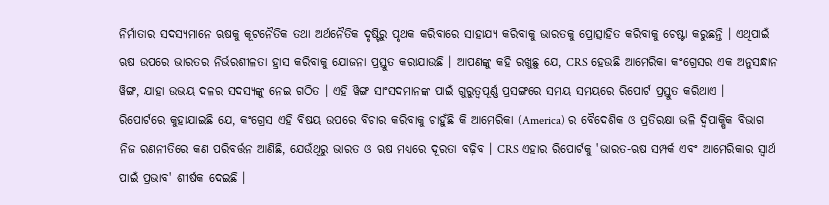ନିର୍ମାତାର ସଦସ୍ୟମାନେ ଋଷକୁ କୂଟନୈତିକ ତଥା ଅର୍ଥନୈତିକ ଦୃଷ୍ଟିରୁ ପୃଥକ କରିବାରେ ସାହାଯ୍ୟ କରିବାକୁ ଭାରତକୁ ପ୍ରୋତ୍ସାହିତ କରିବାକୁ ଚେଷ୍ଟା କରୁଛନ୍ତି । ଏଥିପାଇଁ ଋଷ ଉପରେ ଭାରତର ନିର୍ଭରଶୀଳତା ହ୍ରାସ କରିବାକୁ ଯୋଜନା ପ୍ରସ୍ତୁତ କରାଯାଉଛି । ଆପଣଙ୍କୁ କହି ରଖୁଛୁ ଯେ, CRS ହେଉଛି ଆମେରିକା କଂଗ୍ରେସର ଏକ ଅନୁସନ୍ଧାନ ୱିଙ୍ଗ, ଯାହା ଉଭୟ ଦଳର ସଦସ୍ୟଙ୍କୁ ନେଇ ଗଠିତ । ଏହି ୱିଙ୍ଗ ସାଂସଦମାନଙ୍କ ପାଇଁ ଗୁରୁତ୍ୱପୂର୍ଣ୍ଣ ପ୍ରସଙ୍ଗରେ ସମୟ ସମୟରେ ରିପୋର୍ଟ ପ୍ରସ୍ତୁତ କରିଥାଏ ।
ରିପୋର୍ଟରେ କୁହାଯାଇଛି ଯେ, କଂଗ୍ରେସ ଏହି ବିଷୟ ଉପରେ ବିଚାର କରିବାକୁ ଚାହୁଁଛି କି ଆମେରିକା (America) ର ବୈଦେଶିକ ଓ ପ୍ରତିରକ୍ଷା ଭଳି ଦ୍ୱିପାକ୍ଷିକ ବିଭାଗ ନିଜ ରଣନୀତିରେ କଣ ପରିବର୍ତ୍ତନ ଆଣିଛି, ଯେଉଁଥିରୁ ଭାରତ ଓ ଋଷ ମଧ୍ୟରେ ଦୂରତା ବଢ଼ିବ । CRS ଏହାର ରିପୋର୍ଟକୁ 'ଭାରତ-ଋଷ ସମ୍ପର୍କ ଏବଂ ଆମେରିକାର ସ୍ୱାର୍ଥ ପାଇଁ ପ୍ରଭାବ' ଶୀର୍ଷକ ଦେଇଛି ।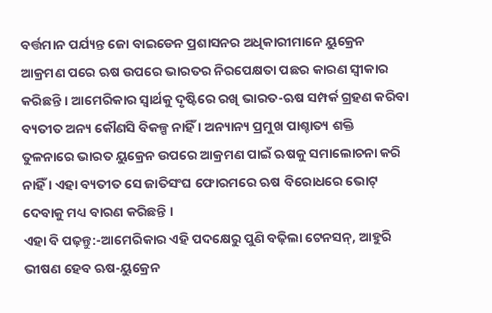ବର୍ତ୍ତମାନ ପର୍ଯ୍ୟନ୍ତ ଜୋ ବାଇଡେନ ପ୍ରଶାସନର ଅଧିକାରୀମାନେ ୟୁକ୍ରେନ ଆକ୍ରମଣ ପରେ ଋଷ ଉପରେ ଭାରତର ନିରପେକ୍ଷତା ପଛର କାରଣ ସ୍ୱୀକାର କରିଛନ୍ତି । ଆମେରିକାର ସ୍ୱାର୍ଥକୁ ଦୃଷ୍ଟିରେ ରଖି ଭାରତ-ଋଷ ସମ୍ପର୍କ ଗ୍ରହଣ କରିବା ବ୍ୟତୀତ ଅନ୍ୟ କୌଣସି ବିକଳ୍ପ ନାହିଁ । ଅନ୍ୟାନ୍ୟ ପ୍ରମୁଖ ପାଶ୍ଚାତ୍ୟ ଶକ୍ତି ତୁଳନାରେ ଭାରତ ୟୁକ୍ରେନ ଉପରେ ଆକ୍ରମଣ ପାଇଁ ଋଷକୁ ସମାଲୋଚନା କରି ନାହିଁ । ଏହା ବ୍ୟତୀତ ସେ ଜାତିସଂଘ ଫୋରମରେ ଋଷ ବିରୋଧରେ ଭୋଟ୍ ଦେବାକୁ ମଧ୍ୟ ବାରଣ କରିଛନ୍ତି ।
ଏହା ବି ପଢ଼ନ୍ତୁ:-ଆମେରିକାର ଏହି ପଦକ୍ଷେରୁ ପୁଣି ବଢ଼ିଲା ଟେନସନ୍, ଆହୁରି ଭୀଷଣ ହେବ ଋଷ-ୟୁକ୍ରେନ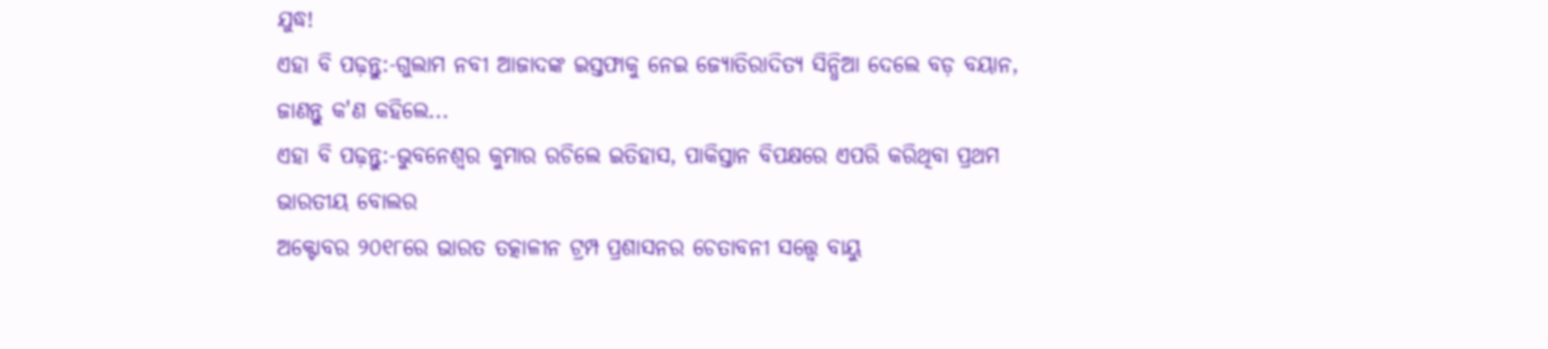ଯୁଦ୍ଧ!
ଏହା ବି ପଢ଼ନ୍ତୁ:-ଗୁଲାମ ନବୀ ଆଜାଦଙ୍କ ଇସ୍ତଫାକୁ ନେଇ ଜ୍ୟୋତିରାଦିତ୍ୟ ସିନ୍ଧିଆ ଦେଲେ ବଡ଼ ବୟାନ, ଜାଣନ୍ତୁ କ'ଣ କହିଲେ...
ଏହା ବି ପଢ଼ନ୍ତୁ:-ଭୁବନେଶ୍ୱର କୁମାର ରଚିଲେ ଇତିହାସ, ପାକିସ୍ତାନ ବିପକ୍ଷରେ ଏପରି କରିଥିବା ପ୍ରଥମ ଭାରତୀୟ ବୋଲର
ଅକ୍ଟୋବର ୨୦୧୮ରେ ଭାରତ ତତ୍କାଳୀନ ଟ୍ରମ୍ପ ପ୍ରଶାସନର ଚେତାବନୀ ସତ୍ତ୍ୱେ ବାୟୁ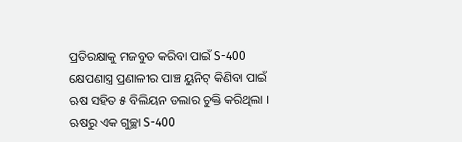ପ୍ରତିରକ୍ଷାକୁ ମଜବୁତ କରିବା ପାଇଁ S-400 କ୍ଷେପଣାସ୍ତ୍ର ପ୍ରଣାଳୀର ପାଞ୍ଚ ୟୁନିଟ୍ କିଣିବା ପାଇଁ ଋଷ ସହିତ ୫ ବିଲିୟନ ଡଲାର ଚୁକ୍ତି କରିଥିଲା । ଋଷରୁ ଏକ ଗୁଚ୍ଛା S-400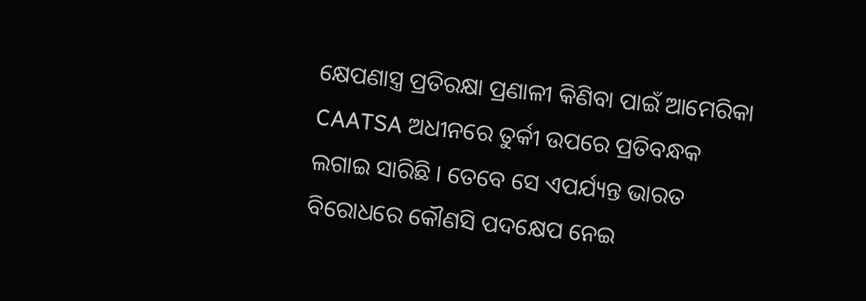କ୍ଷେପଣାସ୍ତ୍ର ପ୍ରତିରକ୍ଷା ପ୍ରଣାଳୀ କିଣିବା ପାଇଁ ଆମେରିକା CAATSA ଅଧୀନରେ ତୁର୍କୀ ଉପରେ ପ୍ରତିବନ୍ଧକ ଲଗାଇ ସାରିଛି । ତେବେ ସେ ଏପର୍ଯ୍ୟନ୍ତ ଭାରତ ବିରୋଧରେ କୌଣସି ପଦକ୍ଷେପ ନେଇ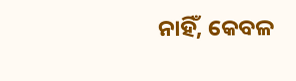ନାହିଁ, କେବଳ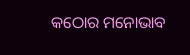କଠୋର ମନୋଭାବ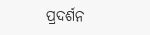ପ୍ରଦର୍ଶନ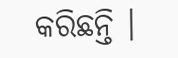କରିଛନ୍ତି ।